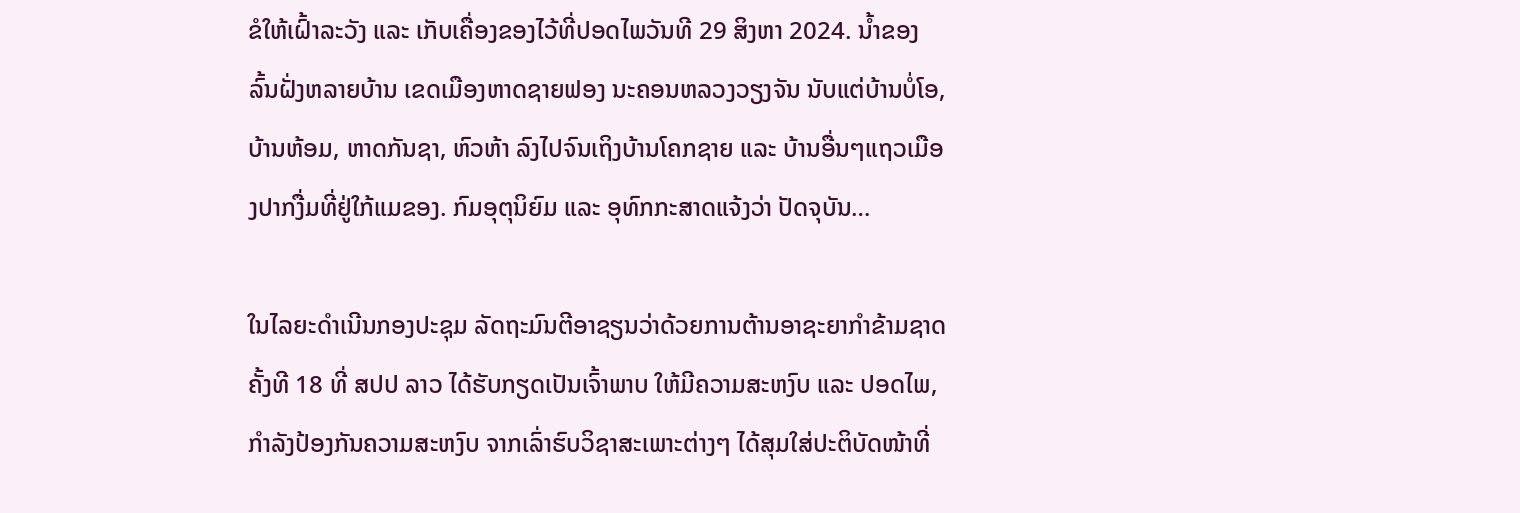ຂໍໃຫ້ເຝົ້າລະວັງ ແລະ ເກັບເຄື່ອງຂອງໄວ້ທີ່ປອດໄພວັນທີ 29 ສິງຫາ 2024. ນໍ້າຂອງລົ້ນຝັ່ງຫລາຍບ້ານ ເຂດເມືອງຫາດຊາຍຟອງ ນະຄອນຫລວງວຽງຈັນ ນັບແຕ່ບ້ານບໍ່ໂອ, ບ້ານຫ້ອມ, ຫາດກັນຊາ, ຫົວຫ້າ ລົງໄປຈົນເຖິງບ້ານໂຄກຊາຍ ແລະ ບ້ານອື່ນໆແຖວເມືອງປາກງື່ມທີ່ຢູ່ໃກ້ແມຂອງ. ກົມອຸຕຸນິຍົມ ແລະ ອຸທົກກະສາດແຈ້ງວ່າ ປັດຈຸບັນ…

ໃນໄລຍະດໍາເນີນກອງປະຊຸມ ລັດຖະມົນຕີອາຊຽນວ່າດ້ວຍການຕ້ານອາຊະຍາກໍາຂ້າມຊາດ ຄັ້ງທີ 18 ທີ່ ສປປ ລາວ ໄດ້ຮັບກຽດເປັນເຈົ້າພາບ ໃຫ້ມີຄວາມສະຫງົບ ແລະ ປອດໄພ, ກໍາລັງປ້ອງກັນຄວາມສະຫງົບ ຈາກເລົ່າຮົບວິຊາສະເພາະຕ່າງໆ ໄດ້ສຸມໃສ່ປະຕິບັດໜ້າທີ່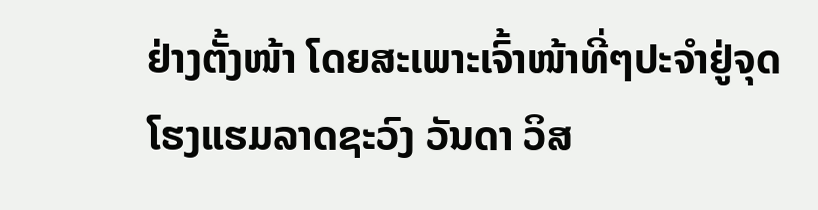ຢ່າງຕັ້ງໜ້າ ໂດຍສະເພາະເຈົ້າໜ້າທີ່ໆປະຈໍາຢູ່ຈຸດໂຮງແຮມລາດຊະວົງ ວັນດາ ວິສ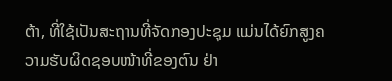ຕ້າ, ທີ່ໃຊ້ເປັນສະຖານທີ່ຈັດກອງປະຊຸມ ແມ່ນໄດ້ຍົກສູງຄວາມຮັບຜິດຊອບໜ້າທີ່ຂອງຕົນ ຢ່າ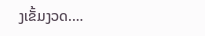ງເຂັ້ມງວດ.…